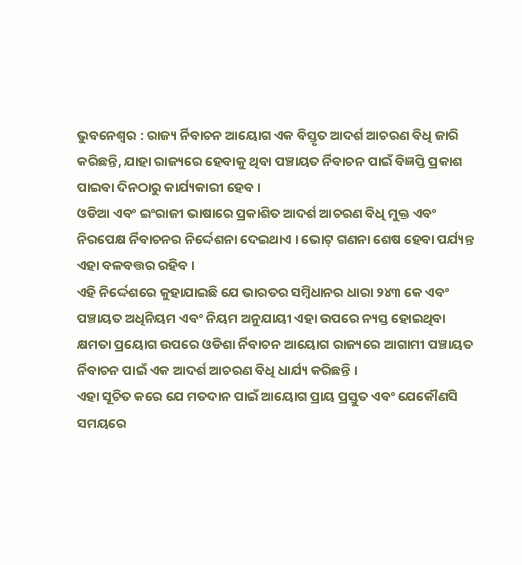ଭୁବନେଶ୍ୱର : ରାଜ୍ୟ ର୍ନିବାଚନ ଆୟୋଗ ଏକ ବିସ୍ତୃତ ଆଦର୍ଶ ଆଚରଣ ବିଧି ଜାରି କରିଛନ୍ତି, ଯାହା ରାଜ୍ୟରେ ହେବାକୁ ଥିବା ପଞ୍ଚାୟତ ର୍ନିବାଚନ ପାଇଁ ବିଜ୍ଞପ୍ତି ପ୍ରକାଶ ପାଇବା ଦିନଠାରୁ କାର୍ଯ୍ୟକାରୀ ହେବ ।
ଓଡିଆ ଏବଂ ଇଂରାଜୀ ଭାଷାରେ ପ୍ରକାଶିତ ଆଦର୍ଶ ଆଚରଣ ବିଧି ମୁକ୍ତ ଏବଂ ନିରପେକ୍ଷ ର୍ନିବାଚନର ନିର୍ଦ୍ଦେଶନା ଦେଇଥାଏ । ଭୋଟ୍ ଗଣନା ଶେଷ ହେବା ପର୍ଯ୍ୟନ୍ତ ଏହା ବଳବତ୍ତର ରହିବ ।
ଏହି ନିର୍ଦ୍ଦେଶରେ କୁହାଯାଇଛି ଯେ ଭାରତର ସମ୍ବିଧାନର ଧାରା ୨୪୩ କେ ଏବଂ ପଞ୍ଚାୟତ ଅଧିନିୟମ ଏବଂ ନିୟମ ଅନୁଯାୟୀ ଏହା ଉପରେ ନ୍ୟସ୍ତ ହୋଇଥିବା କ୍ଷମତା ପ୍ରୟୋଗ ଉପରେ ଓଡିଶା ର୍ନିବାଚନ ଆୟୋଗ ରାଜ୍ୟରେ ଆଗାମୀ ପଞ୍ଚାୟତ ର୍ନିବାଚନ ପାଇଁ ଏକ ଆଦର୍ଶ ଆଚରଣ ବିଧି ଧାର୍ଯ୍ୟ କରିଛନ୍ତି ।
ଏହା ସୂଚିତ କରେ ଯେ ମତଦାନ ପାଇଁ ଆୟୋଗ ପ୍ରାୟ ପ୍ରସ୍ତୁତ ଏବଂ ଯେକୌଣସି ସମୟରେ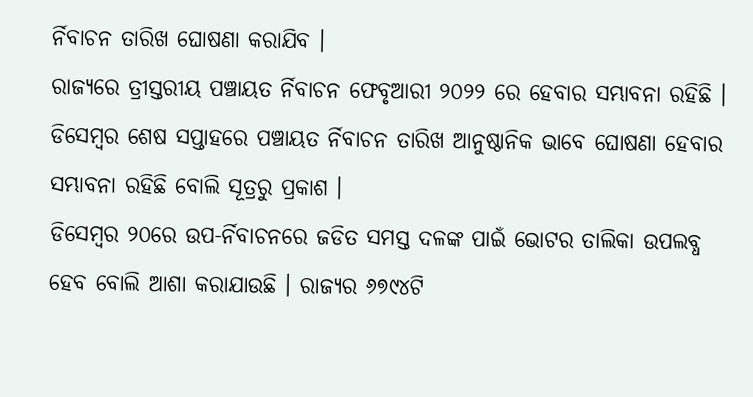ର୍ନିବାଚନ ତାରିଖ ଘୋଷଣା କରାଯିବ ।
ରାଜ୍ୟରେ ତ୍ରୀସ୍ତରୀୟ ପଞ୍ଚାୟତ ର୍ନିବାଚନ ଫେବୃଆରୀ ୨୦୨୨ ରେ ହେବାର ସମ୍ଭାବନା ରହିଛି । ଡିସେମ୍ବର ଶେଷ ସପ୍ତାହରେ ପଞ୍ଚାୟତ ର୍ନିବାଚନ ତାରିଖ ଆନୁଷ୍ଠାନିକ ଭାବେ ଘୋଷଣା ହେବାର ସମ୍ଭାବନା ରହିଛି ବୋଲି ସୂତ୍ରରୁ ପ୍ରକାଶ ।
ଡିସେମ୍ବର ୨୦ରେ ଉପ-ର୍ନିବାଚନରେ ଜଡିତ ସମସ୍ତ ଦଳଙ୍କ ପାଇଁ ଭୋଟର ତାଲିକା ଉପଲବ୍ଧ ହେବ ବୋଲି ଆଶା କରାଯାଉଛି । ରାଜ୍ୟର ୬୭୯୪ଟି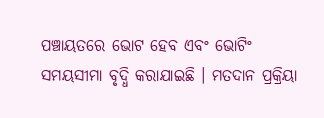ପଞ୍ଚାୟତରେ ଭୋଟ ହେବ ଏବଂ ଭୋଟିଂ ସମୟସୀମା ବୃଦ୍ଧି କରାଯାଇଛି । ମତଦାନ ପ୍ରକ୍ରିୟା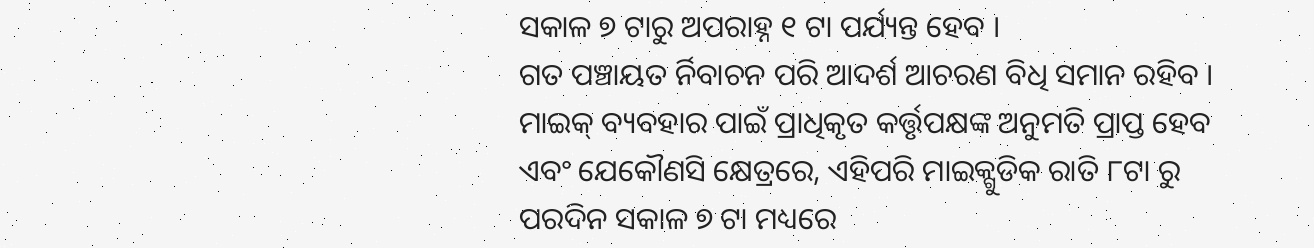ସକାଳ ୭ ଟାରୁ ଅପରାହ୍ନ ୧ ଟା ପର୍ଯ୍ୟନ୍ତ ହେବ ।
ଗତ ପଞ୍ଚାୟତ ର୍ନିବାଚନ ପରି ଆଦର୍ଶ ଆଚରଣ ବିଧି ସମାନ ରହିବ । ମାଇକ୍ ବ୍ୟବହାର ପାଇଁ ପ୍ରାଧିକୃତ କର୍ତ୍ତୃପକ୍ଷଙ୍କ ଅନୁମତି ପ୍ରାପ୍ତ ହେବ ଏବଂ ଯେକୌଣସି କ୍ଷେତ୍ରରେ, ଏହିପରି ମାଇକ୍ଗୁଡିକ ରାତି ୮ଟା ରୁ ପରଦିନ ସକାଳ ୭ ଟା ମଧ୍ୟରେ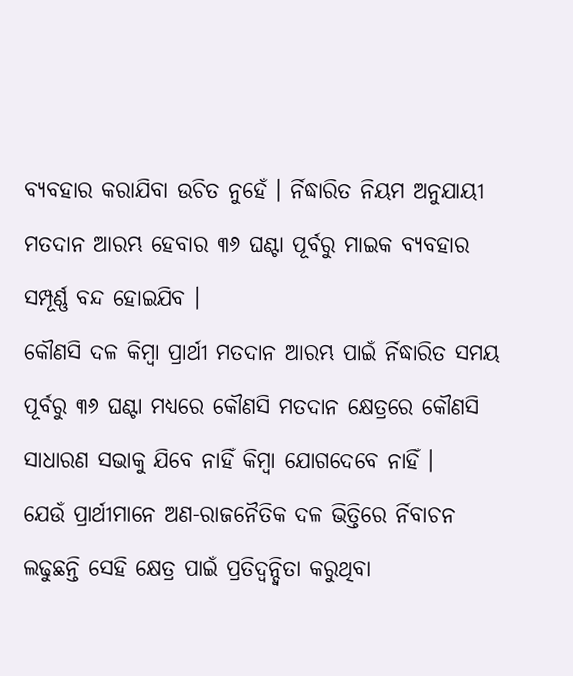ବ୍ୟବହାର କରାଯିବା ଉଚିତ ନୁହେଁ । ର୍ନିଦ୍ଧାରିତ ନିୟମ ଅନୁଯାୟୀ ମତଦାନ ଆରମ୍ଭ ହେବାର ୩୬ ଘଣ୍ଟା ପୂର୍ବରୁ ମାଇକ ବ୍ୟବହାର ସମ୍ପୂର୍ଣ୍ଣ ବନ୍ଦ ହୋଇଯିବ ।
କୌଣସି ଦଳ କିମ୍ବା ପ୍ରାର୍ଥୀ ମତଦାନ ଆରମ୍ଭ ପାଇଁ ର୍ନିଦ୍ଧାରିତ ସମୟ ପୂର୍ବରୁ ୩୬ ଘଣ୍ଟା ମଧ୍ୟରେ କୌଣସି ମତଦାନ କ୍ଷେତ୍ରରେ କୌଣସି ସାଧାରଣ ସଭାକୁ ଯିବେ ନାହିଁ କିମ୍ବା ଯୋଗଦେବେ ନାହିଁ ।
ଯେଉଁ ପ୍ରାର୍ଥୀମାନେ ଅଣ-ରାଜନୈତିକ ଦଳ ଭିତ୍ତିରେ ର୍ନିବାଚନ ଲଢୁଛନ୍ତି ସେହି କ୍ଷେତ୍ର ପାଇଁ ପ୍ରତିଦ୍ୱନ୍ଦ୍ୱିତା କରୁଥିବା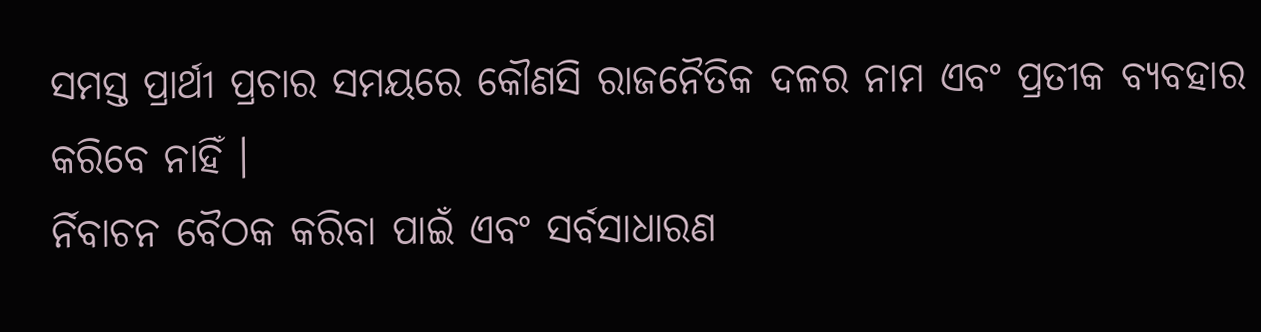ସମସ୍ତ ପ୍ରାର୍ଥୀ ପ୍ରଚାର ସମୟରେ କୌଣସି ରାଜନୈତିକ ଦଳର ନାମ ଏବଂ ପ୍ରତୀକ ବ୍ୟବହାର କରିବେ ନାହିଁ ।
ର୍ନିବାଚନ ବୈଠକ କରିବା ପାଇଁ ଏବଂ ସର୍ବସାଧାରଣ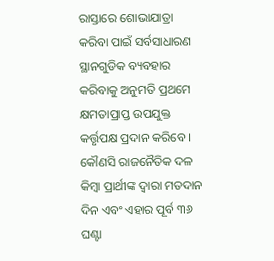ରାସ୍ତାରେ ଶୋଭାଯାତ୍ରା କରିବା ପାଇଁ ସର୍ବସାଧାରଣ ସ୍ଥାନଗୁଡିକ ବ୍ୟବହାର କରିବାକୁ ଅନୁମତି ପ୍ରଥମେ କ୍ଷମତାପ୍ରାପ୍ତ ଉପଯୁକ୍ତ କର୍ତ୍ତୃପକ୍ଷ ପ୍ରଦାନ କରିବେ ।
କୌଣସି ରାଜନୈତିକ ଦଳ କିମ୍ବା ପ୍ରାର୍ଥୀଙ୍କ ଦ୍ୱାରା ମତଦାନ ଦିନ ଏବଂ ଏହାର ପୂର୍ବ ୩୬ ଘଣ୍ଟା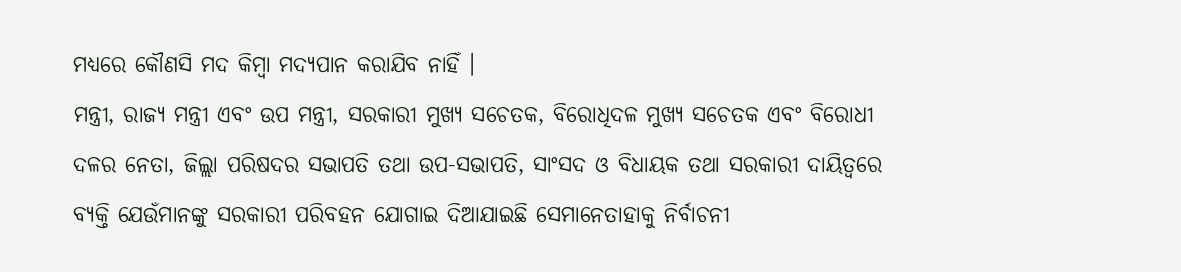ମଧ୍ୟରେ କୌଣସି ମଦ କିମ୍ବା ମଦ୍ୟପାନ କରାଯିବ ନାହିଁ ।
ମନ୍ତ୍ରୀ, ରାଜ୍ୟ ମନ୍ତ୍ରୀ ଏବଂ ଉପ ମନ୍ତ୍ରୀ, ସରକାରୀ ମୁଖ୍ୟ ସଚେତକ, ବିରୋଧିଦଳ ମୁଖ୍ୟ ସଚେତକ ଏବଂ ବିରୋଧୀ ଦଳର ନେତା, ଜିଲ୍ଲା ପରିଷଦର ସଭାପତି ତଥା ଉପ-ସଭାପତି, ସାଂସଦ ଓ ବିଧାୟକ ତଥା ସରକାରୀ ଦାୟିତ୍ୱରେ ବ୍ୟକ୍ତି ଯେଉଁମାନଙ୍କୁ ସରକାରୀ ପରିବହନ ଯୋଗାଇ ଦିଆଯାଇଛି ସେମାନେତାହାକୁ ନିର୍ବାଚନୀ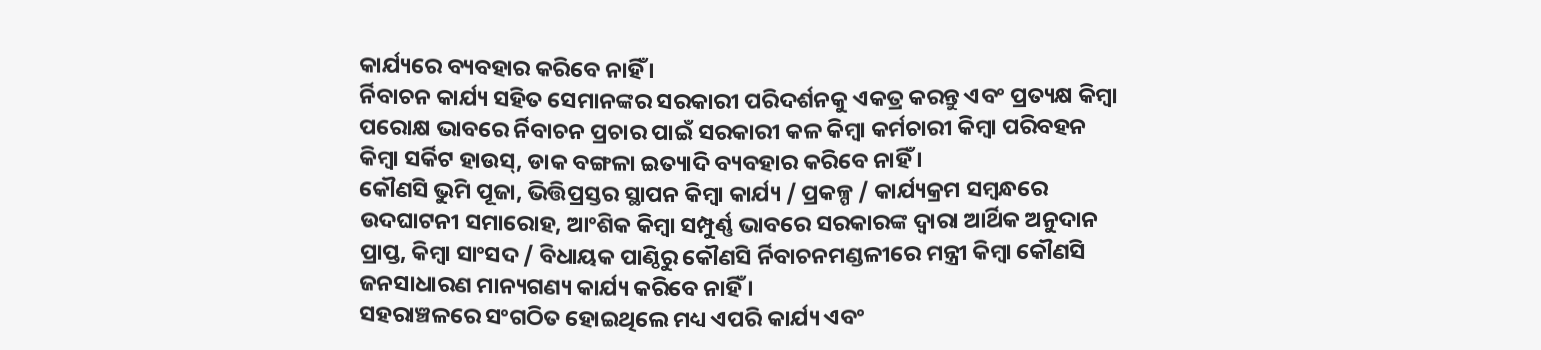କାର୍ଯ୍ୟରେ ବ୍ୟବହାର କରିବେ ନାହିଁ ।
ର୍ନିବାଚନ କାର୍ଯ୍ୟ ସହିତ ସେମାନଙ୍କର ସରକାରୀ ପରିଦର୍ଶନକୁ ଏକତ୍ର କରନ୍ତୁ ଏବଂ ପ୍ରତ୍ୟକ୍ଷ କିମ୍ବା ପରୋକ୍ଷ ଭାବରେ ର୍ନିବାଚନ ପ୍ରଚାର ପାଇଁ ସରକାରୀ କଳ କିମ୍ବା କର୍ମଚାରୀ କିମ୍ବା ପରିବହନ କିମ୍ବା ସର୍କିଟ ହାଉସ୍, ଡାକ ବଙ୍ଗଳା ଇତ୍ୟାଦି ବ୍ୟବହାର କରିବେ ନାହିଁ ।
କୌଣସି ଭୁମି ପୂଜା, ଭିତ୍ତିପ୍ରସ୍ତର ସ୍ଥାପନ କିମ୍ବା କାର୍ଯ୍ୟ / ପ୍ରକଳ୍ପ / କାର୍ଯ୍ୟକ୍ରମ ସମ୍ବନ୍ଧରେ ଉଦଘାଟନୀ ସମାରୋହ, ଆଂଶିକ କିମ୍ବା ସମ୍ପୁର୍ଣ୍ଣ ଭାବରେ ସରକାରଙ୍କ ଦ୍ୱାରା ଆର୍ଥିକ ଅନୁଦାନ ପ୍ରାପ୍ତ, କିମ୍ବା ସାଂସଦ / ବିଧାୟକ ପାଣ୍ଠିରୁ କୌଣସି ର୍ନିବାଚନମଣ୍ଡଳୀରେ ମନ୍ତ୍ରୀ କିମ୍ବା କୌଣସି ଜନସାଧାରଣ ମାନ୍ୟଗଣ୍ୟ କାର୍ଯ୍ୟ କରିବେ ନାହିଁ ।
ସହରାଞ୍ଚଳରେ ସଂଗଠିତ ହୋଇଥିଲେ ମଧ୍ୟ ଏପରି କାର୍ଯ୍ୟ ଏବଂ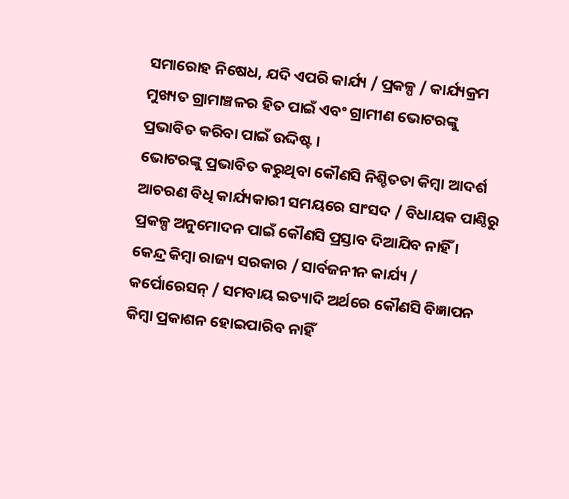ସମାରୋହ ନିଷେଧ, ଯଦି ଏପରି କାର୍ଯ୍ୟ / ପ୍ରକଳ୍ପ / କାର୍ଯ୍ୟକ୍ରମ ମୁଖ୍ୟତ ଗ୍ରାମାଞ୍ଚଳର ହିତ ପାଇଁ ଏବଂ ଗ୍ରାମୀଣ ଭୋଟରଙ୍କୁ ପ୍ରଭାବିତ କରିବା ପାଇଁ ଉଦ୍ଦିଷ୍ଟ ।
ଭୋଟରଙ୍କୁ ପ୍ରଭାବିତ କରୁଥିବା କୌଣସି ନିଶ୍ଚିତତା କିମ୍ବା ଆଦର୍ଶ ଆଚରଣ ବିଧି କାର୍ଯ୍ୟକାରୀ ସମୟରେ ସାଂସଦ / ବିଧାୟକ ପାଣ୍ଠିରୁ ପ୍ରକଳ୍ପ ଅନୁମୋଦନ ପାଇଁ କୌଣସି ପ୍ରସ୍ତାବ ଦିଆଯିବ ନାହିଁ ।
କେନ୍ଦ୍ର କିମ୍ବା ରାଜ୍ୟ ସରକାର / ସାର୍ବଜନୀନ କାର୍ଯ୍ୟ / କର୍ପୋରେସନ୍ / ସମବାୟ ଇତ୍ୟାଦି ଅର୍ଥରେ କୌଣସି ବିଜ୍ଞାପନ କିମ୍ବା ପ୍ରକାଶନ ହୋଇପାରିବ ନାହିଁ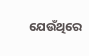ଯେଉଁଥିରେ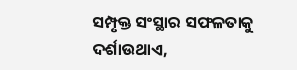ସମ୍ପୃକ୍ତ ସଂସ୍ଥାର ସଫଳତାକୁ ଦର୍ଶାଉଥାଏ,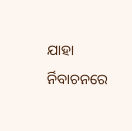ଯାହା ର୍ନିବାଚନରେ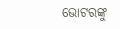ଭୋଟରଙ୍କୁ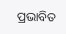ପ୍ରଭାବିତ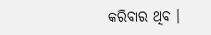କରିବାର ଥିବ ।